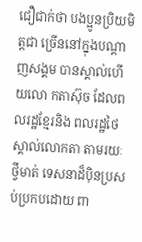ជឿជាក់ថា បងប្អូនប្រិយមិត្តជា ច្រើននៅក្នុងបណ្តាញសង្គម បានស្គាល់ហើយលោ កតាស៊ុច ដែលពលរដ្ឋខ្មែរនិង ពលរដ្ឋថៃ ស្គាល់លោកតា តាមរយៈថ្វីមាត់ ទេសនាដ៏ប៉ិនប្រសប់ប្រកបដោយ ពា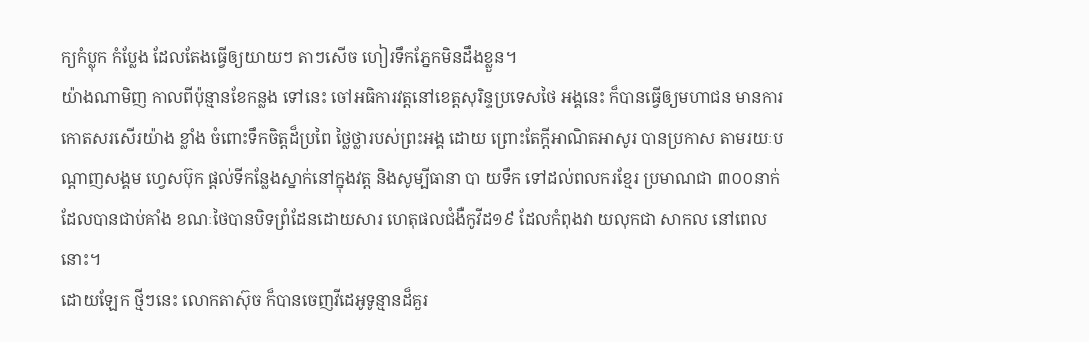ក្យកំប្លុក កំប្លែង ដែលតែងធ្វើឲ្យយាយៗ តាៗសើច ហៀរទឹកភ្នែកមិនដឹងខ្លួន។
យ៉ាងណាមិញ កាលពីប៉ុន្មានខែកន្លង ទៅនេះ ចៅអធិការវត្តនៅខេត្តសុរិន្ទប្រទេសថៃ អង្គនេះ ក៏បានធ្វើឲ្យមហាជន មានការកោតសរសើរយ៉ាង ខ្លាំង ចំពោះទឹកចិត្តដ៏ប្រពៃ ថ្លៃថ្លារបស់ព្រះអង្គ ដោយ ព្រោះតែក្តីអាណិតអាសូរ បានប្រកាស តាមរយៈបណ្តាញសង្គម ហ្វេសប៊ុក ផ្តល់ទីកន្លែងស្នាក់នៅក្នុងវត្ត និងសូម្បីធានា បា យទឹក ទៅដល់ពលករខ្មែរ ប្រមាណជា ៣០០នាក់ ដែលបានជាប់គាំង ខណៈថៃបានបិទព្រំដែនដោយសារ ហេតុផលជំងឺកូវីដ១៩ ដែលកំពុងវា យលុកជា សាកល នៅពេលនោះ។
ដោយឡែក ថ្មីៗនេះ លោកតាស៊ុច ក៏បានចេញវីដេអូទូន្មានដ៏គួរ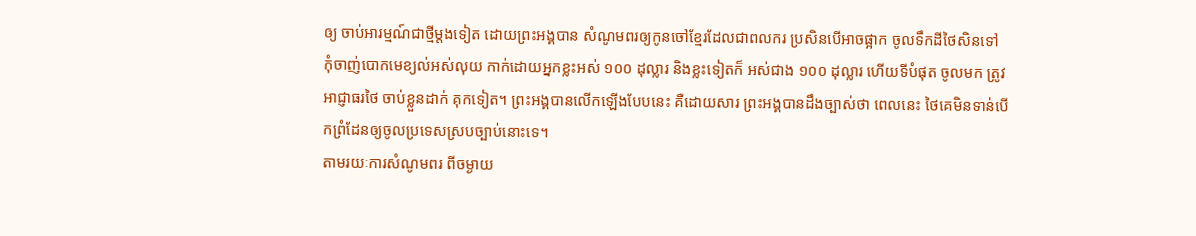ឲ្យ ចាប់អារម្មណ៍ជាថ្មីម្តងទៀត ដោយព្រះអង្គបាន សំណូមពរឲ្យកូនចៅខ្មែរដែលជាពលករ ប្រសិនបើអាចផ្អាក ចូលទឹកដីថៃសិនទៅ កុំចាញ់បោកមេខ្យល់អស់លុយ កាក់ដោយអ្នកខ្លះអស់ ១០០ ដុល្លារ និងខ្លះទៀតក៏ អស់ជាង ១០០ ដុល្លារ ហើយទីបំផុត ចូលមក ត្រូវអាជ្ញាធរថៃ ចាប់ខ្លួនដាក់ គុកទៀត។ ព្រះអង្គបានលើកឡើងបែបនេះ គឺដោយសារ ព្រះអង្គបានដឹងច្បាស់ថា ពេលនេះ ថៃគេមិនទាន់បើកព្រំដែនឲ្យចូលប្រទេសស្របច្បាប់នោះទេ។
តាមរយៈការសំណូមពរ ពីចម្ងាយ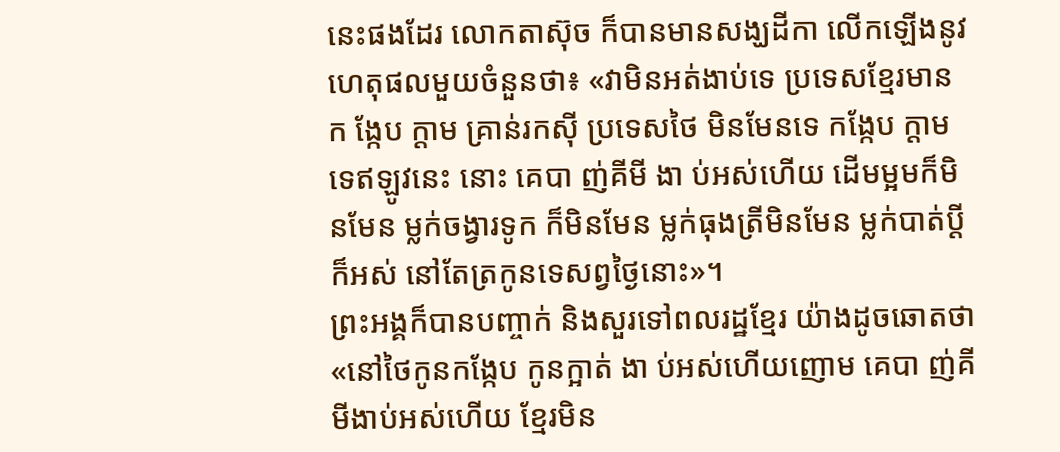នេះផងដែរ លោកតាស៊ុច ក៏បានមានសង្ឃដីកា លើកឡើងនូវហេតុផលមួយចំនួនថា៖ «វាមិនអត់ងាប់ទេ ប្រទេសខ្មែរមាន ក ង្កែប ក្តាម គ្រាន់រកស៊ី ប្រទេសថៃ មិនមែនទេ កង្កែប ក្តាម ទេឥឡូវនេះ នោះ គេបា ញ់គីមី ងា ប់អស់ហើយ ដើមម្អមក៏មិនមែន ម្លក់ចង្វារទូក ក៏មិនមែន ម្លក់ធុងត្រីមិនមែន ម្លក់បាត់ប្តីក៏អស់ នៅតែត្រកូនទេសព្វថ្ងៃនោះ»។
ព្រះអង្គក៏បានបញ្ចាក់ និងសួរទៅពលរដ្ឋខ្មែរ យ៉ាងដូចឆោតថា «នៅថៃកូនកង្កែប កូនក្អាត់ ងា ប់អស់ហើយញោម គេបា ញ់គីមីងាប់អស់ហើយ ខ្មែរមិន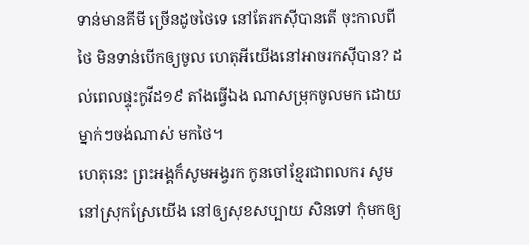ទាន់មានគីមី ច្រើនដូចថៃទេ នៅតែរកស៊ីបានតើ ចុះកាលពីថៃ មិនទាន់បើកឲ្យចូល ហេតុអីយើងនៅអាចរកស៊ីបាន? ដល់ពេលផ្ទុះកូវីដ១៩ តាំងធ្វើឯង ណាសម្រុកចូលមក ដោយម្នាក់ៗចង់ណាស់ មកថៃ។
ហេតុនេះ ព្រះអង្គក៏សូមអង្វរក កូនចៅខ្មែរជាពលករ សូមនៅស្រុកស្រែយើង នៅឲ្យសុខសប្បាយ សិនទៅ កុំមកឲ្យ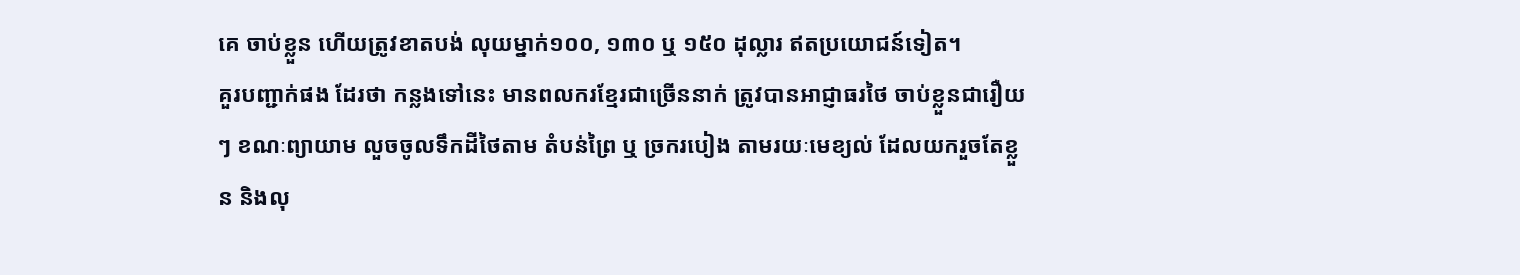គេ ចាប់ខ្លួន ហើយត្រូវខាតបង់ លុយម្នាក់១០០, ១៣០ ឬ ១៥០ ដុល្លារ ឥតប្រយោជន៍ទៀត។
គួរបញ្ជាក់ផង ដែរថា កន្លងទៅនេះ មានពលករខ្មែរជាច្រើននាក់ ត្រូវបានអាជ្ញាធរថៃ ចាប់ខ្លួនជារឿយៗ ខណៈព្យាយាម លួចចូលទឹកដីថៃតាម តំបន់ព្រៃ ឬ ច្រករបៀង តាមរយៈមេខ្យល់ ដែលយករួចតែខ្លួន និងលុ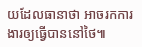យដែលធានាថា អាចរកការងារឲ្យធ្វើបាននៅថៃ៕